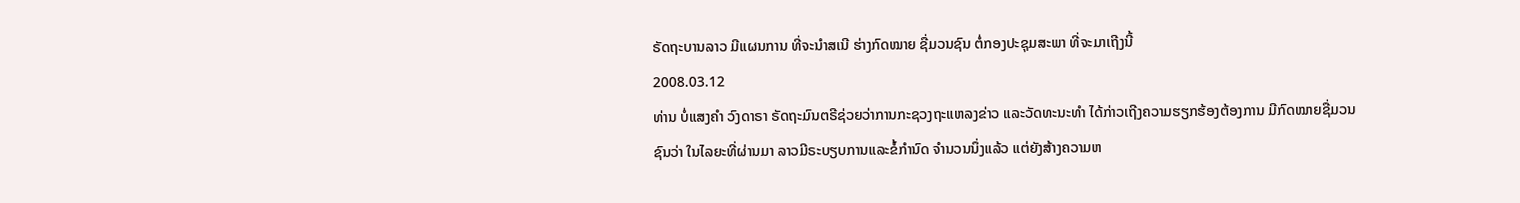ຣັດຖະບານລາວ ມີແຜນການ ທີ່ຈະນໍາສເນີ ຮ່າງກົດໝາຍ ຊື່ມວນຊົນ ຕໍ່ກອງປະຊຸມສະພາ ທີ່ຈະມາເຖີງນີ້
2008.03.12
ທ່ານ ບໍ່ແສງຄໍາ ວົງດາຣາ ຣັດຖະມົນຕຣີຊ່ວຍວ່າການກະຊວງຖະແຫລງຂ່າວ ແລະວັດທະນະທໍາ ໄດ້ກ່າວເຖີງຄວາມຮຽກຮ້ອງຕ້ອງການ ມີກົດໝາຍຊື່ມວນຊົນວ່າ ໃນໄລຍະທີ່ຜ່ານມາ ລາວມີຣະບຽບການແລະຂໍ້ກໍານົດ ຈໍານວນນຶ່ງແລ້ວ ແຕ່ຍັງສ້າງຄວາມຫ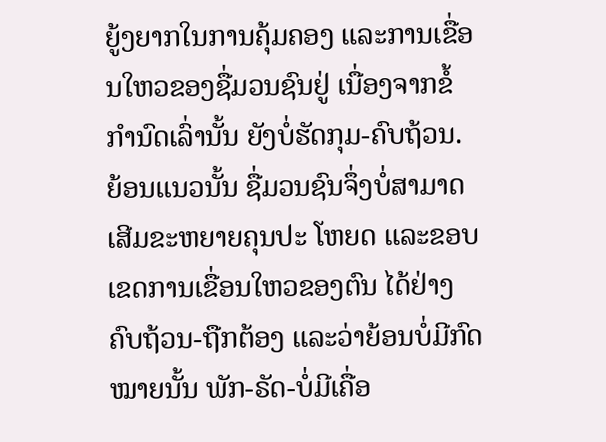ຍູ້ງຍາກໃນການຄຸ້ມຄອງ ແລະການເຂື່ອນໃຫວຂອງຊື່ມວນຊົນຢູ່ ເນື່ອງຈາກຂໍ້ກໍານົດເລົ່ານັ້ນ ຍັງບໍ່ຮັດກຸມ-ຄົບຖ້ວນ.
ຍ້ອນແນວນັ້ນ ຊື່ມວນຊົນຈຶ່ງບໍ່ສາມາດເສີມຂະຫຍາຍຄຸນປະ ໂຫຍດ ແລະຂອບເຂດການເຂື່ອນໃຫວຂອງຕົນ ໄດ້ຢ່າງຄົບຖ້ວນ-ຖືກຕ້ອງ ແລະວ່າຍ້ອນບໍ່ມີກົດໝາຍນັ້ນ ພັກ-ຣັດ-ບໍ່ມີເຄື່ອ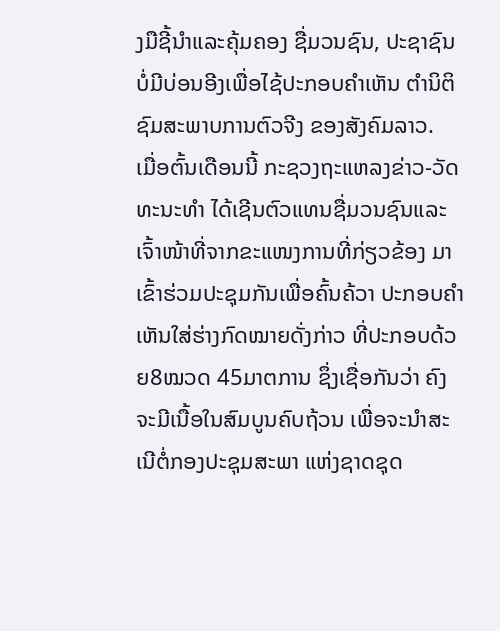ງມືຊີ້ນໍາແລະຄຸ້ມຄອງ ຊື່ມວນຊົນ, ປະຊາຊົນບໍ່ມີບ່ອນອີງເພື່ອໄຊ້ປະກອບຄໍາເຫັນ ຕໍານິຕິຊົມສະພາບການຕົວຈີງ ຂອງສັງຄົມລາວ.
ເມື່ອຕົ້ນເດືອນນີ້ ກະຊວງຖະແຫລງຂ່າວ-ວັດທະນະທໍາ ໄດ້ເຊີນຕົວແທນຊື່ມວນຊົນແລະ ເຈົ້າໜ້າທີ່ຈາກຂະແໜງການທີ່ກ່ຽວຂ້ອງ ມາເຂົ້າຮ່ວມປະຊຸມກັນເພື່ອຄົ້ນຄ້ວາ ປະກອບຄໍາເຫັນໃສ່ຮ່າງກົດໝາຍດັ່ງກ່າວ ທີ່ປະກອບດ້ວຍ8ໝວດ 45ມາຕການ ຊຶ່ງເຊື່ອກັນວ່າ ຄົງຈະມີເນື້ອໃນສົມບູນຄົບຖ້ວນ ເພື່ອຈະນໍາສະເນີຕໍ່ກອງປະຊຸມສະພາ ແຫ່ງຊາດຊຸດ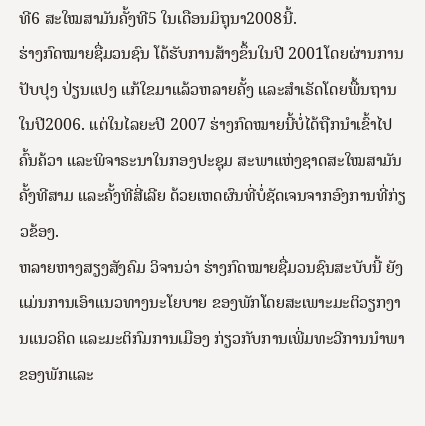ທີ6 ສະໃໝສາມັນຄັ້ງທີ5 ໃນເດືອນມິຖຸນາ2008ນີ້.
ຮ່າງກົດໝາຍຊື່ມວນຊົນ ໂດ້ຮັບການສ້າງຂຶ້ນໃນປີ 2001ໂດຍຜ່ານການປັບປຸງ ປ່ຽນແປງ ແກ້ໃຂມາແລ້ວຫລາຍຄັ້ງ ແລະສໍາເຣັດໂດຍພື້ນຖານ ໃນປີ2006. ແຕ່ໃນໄລຍະປີ 2007 ຮ່າງກົດໝາຍນີ້ບໍ່ໄດ້ຖືກນໍາເຂົ້າໄປຄົ້ນຄ້ວາ ແລະພິຈາຣະນາໃນກອງປະຊຸມ ສະພາແຫ່ງຊາດສະໃໝສາມັນຄັ້ງທີສາມ ແລະຄັ້ງທີສີ່ເລີຍ ດ້ວຍເຫດຜົນທີ່ບໍ່ຊັດເຈນຈາກອົງການທີ່ກ່ຽວຂ້ອງ.
ຫລາຍຫາງສຽງສັງຄົມ ວິຈານວ່າ ຮ່າງກົດໝາຍຊື່ມວນຊົນສະບັບນີ້ ຍັງແມ່ນການເອົາແນວທາງນະໂຍບາຍ ຂອງພັກໂດຍສະເພາະມະຕິວຽກງານແນວຄິດ ແລະມະຕິກົມການເມືອງ ກ່ຽວກັບການເພີ່ມທະວີການນໍາພາ ຂອງພັກແລະ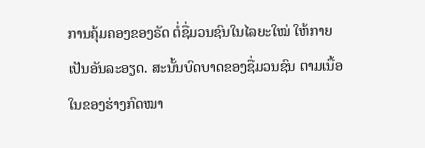ການຄຸ້ມຄອງຂອງຣັດ ຕໍ່ຊື່ມວນຊົນໃນໄລຍະໃໝ່ ໃຫ້ກາຍເປັນອັນລະອຽດ. ສະນັ້ນບົດບາດຂອງຊື່ມວນຊົນ ຕາມເນື້ອໃນຂອງຮ່າງກົດໝາ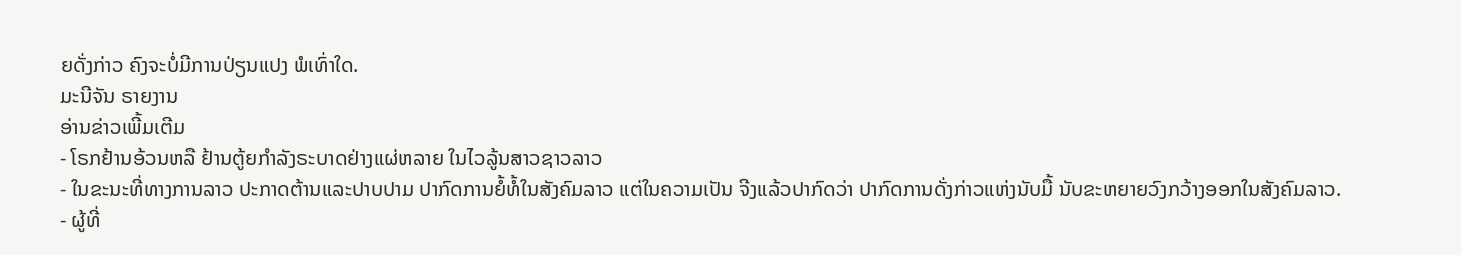ຍດັ່ງກ່າວ ຄົງຈະບໍ່ມີການປ່ຽນແປງ ພໍເທົ່າໃດ.
ມະນີຈັນ ຣາຍງານ
ອ່ານຂ່າວເພີ້ມເຕີມ
- ໂຣກຢ້ານອ້ວນຫລື ຢ້ານຕູ້ຍກໍາລັງຣະບາດຢ່າງແຜ່ຫລາຍ ໃນໄວລູ້ນສາວຊາວລາວ
- ໃນຂະນະທີ່ທາງການລາວ ປະກາດຕ້ານແລະປາບປາມ ປາກົດການຍໍ້ທໍ້ໃນສັງຄົມລາວ ແຕ່ໃນຄວາມເປັນ ຈີງແລ້ວປາກົດວ່າ ປາກົດການດັ່ງກ່າວແຫ່ງນັບມື້ ນັບຂະຫຍາຍວົງກວ້າງອອກໃນສັງຄົມລາວ.
- ຜູ້ທີ່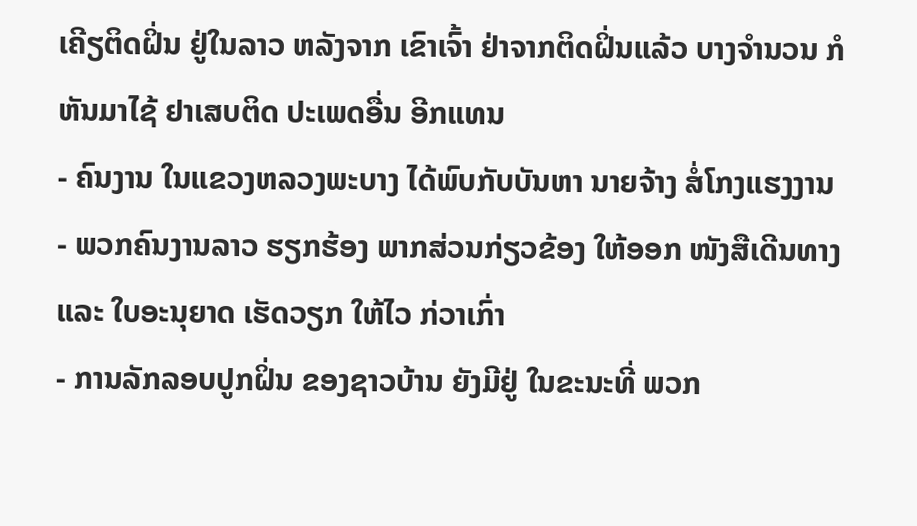ເຄີຽຕິດຝິ່ນ ຢູ່ໃນລາວ ຫລັງຈາກ ເຂົາເຈົ້າ ຢ່າຈາກຕິດຝິ່ນແລ້ວ ບາງຈຳນວນ ກໍຫັນມາໄຊ້ ຢາເສບຕິດ ປະເພດອື່ນ ອີກແທນ
- ຄົນງານ ໃນແຂວງຫລວງພະບາງ ໄດ້ພົບກັບບັນຫາ ນາຍຈ້າງ ສໍ່ໂກງແຮງງານ
- ພວກຄົນງານລາວ ຮຽກຮ້ອງ ພາກສ່ວນກ່ຽວຂ້ອງ ໃຫ້ອອກ ໜັງສືເດີນທາງ ແລະ ໃບອະນຸຍາດ ເຮັດວຽກ ໃຫ້ໄວ ກ່ວາເກົ່າ
- ການລັກລອບປູກຝິ່ນ ຂອງຊາວບ້ານ ຍັງມີຢູ່ ໃນຂະນະທີ່ ພວກ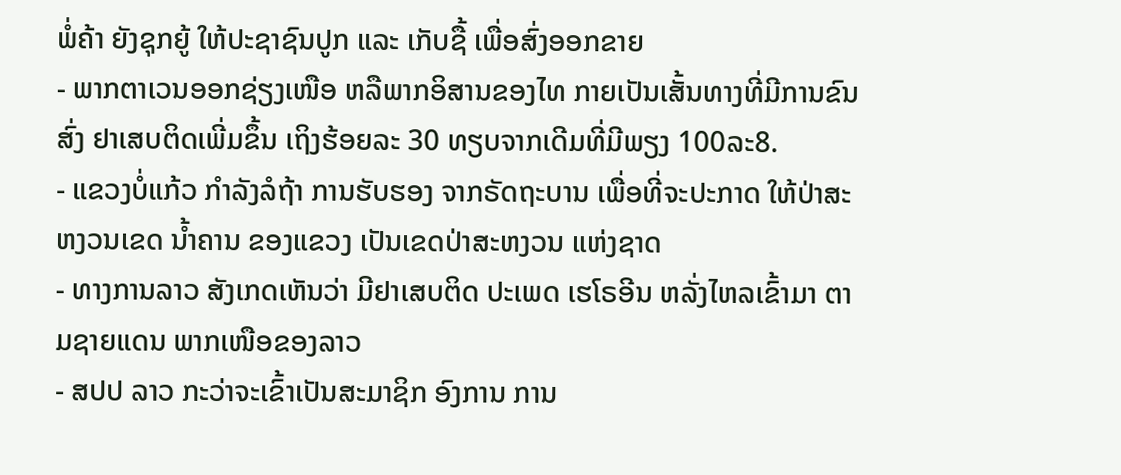ພໍ່ຄ້າ ຍັງຊຸກຍູ້ ໃຫ້ປະຊາຊົນປູກ ແລະ ເກັບຊື້ ເພື່ອສົ່ງອອກຂາຍ
- ພາກຕາເວນອອກຊ່ຽງເໜືອ ຫລືພາກອິສານຂອງໄທ ກາຍເປັນເສັ້ນທາງທີ່ມີການຂົນສົ່ງ ຢາເສບຕິດເພີ່ມຂຶ້ນ ເຖິງຮ້ອຍລະ 30 ທຽບຈາກເດີມທີ່ມີພຽງ 100ລະ8.
- ແຂວງບໍ່ແກ້ວ ກໍາລັງລໍຖ້າ ການຮັບຮອງ ຈາກຣັດຖະບານ ເພື່ອທີ່ຈະປະກາດ ໃຫ້ປ່າສະຫງວນເຂດ ນໍ້າຄານ ຂອງແຂວງ ເປັນເຂດປ່າສະຫງວນ ແຫ່ງຊາດ
- ທາງການລາວ ສັງເກດເຫັນວ່າ ມີຢາເສບຕິດ ປະເພດ ເຮໂຣອີນ ຫລັ່ງໄຫລເຂົ້າມາ ຕາມຊາຍແດນ ພາກເໜືອຂອງລາວ
- ສປປ ລາວ ກະວ່າຈະເຂົ້າເປັນສະມາຊິກ ອົງການ ການ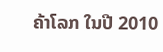ຄ້າໂລກ ໃນປີ 2010